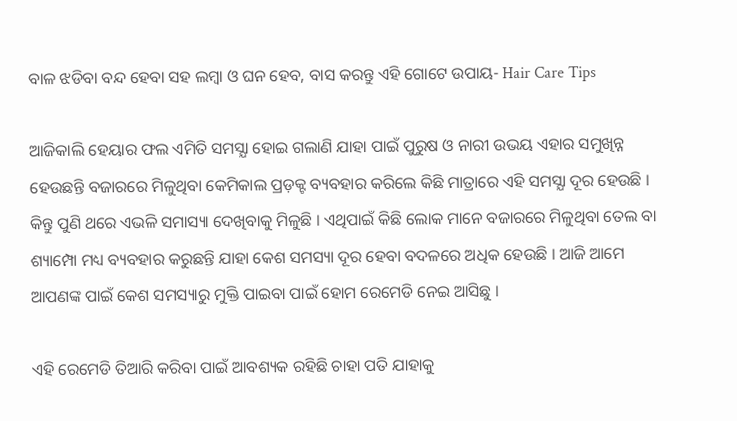ବାଳ ଝଡିବା ବନ୍ଦ ହେବା ସହ ଲମ୍ବା ଓ ଘନ ହେବ, ବାସ କରନ୍ତୁ ଏହି ଗୋଟେ ଉପାୟ- Hair Care Tips

ଆଜିକାଲି ହେୟାର ଫଲ ଏମିତି ସମସ୍ଯା ହୋଇ ଗଲାଣି ଯାହା ପାଇଁ ପୁରୁଷ ଓ ନାରୀ ଉଭୟ ଏହାର ସମୁଖିନ୍ନ ହେଉଛନ୍ତି ବଜାରରେ ମିଳୁଥିବା କେମିକାଲ ପ୍ରଡ଼କ୍ଟ ବ୍ୟବହାର କରିଲେ କିଛି ମାତ୍ରାରେ ଏହି ସମସ୍ଯା ଦୂର ହେଉଛି । କିନ୍ତୁ ପୁଣି ଥରେ ଏଭଳି ସମାସ୍ୟା ଦେଖିବାକୁ ମିଳୁଛି । ଏଥିପାଇଁ କିଛି ଲୋକ ମାନେ ବଜାରରେ ମିଳୁଥିବା ତେଲ ବା ଶ୍ୟାମ୍ପୋ ମଧ୍ୟ ବ୍ୟବହାର କରୁଛନ୍ତି ଯାହା କେଶ ସମସ୍ୟା ଦୂର ହେବା ବଦଳରେ ଅଧିକ ହେଉଛି । ଆଜି ଆମେ ଆପଣଙ୍କ ପାଇଁ କେଶ ସମସ୍ୟାରୁ ମୁକ୍ତି ପାଇବା ପାଇଁ ହୋମ ରେମେଡି ନେଇ ଆସିଛୁ ।

ଏହି ରେମେଡି ତିଆରି କରିବା ପାଇଁ ଆବଶ୍ୟକ ରହିଛି ଚାହା ପତି ଯାହାକୁ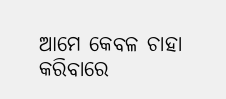ଆମେ କେବଳ ଚାହା କରିବାରେ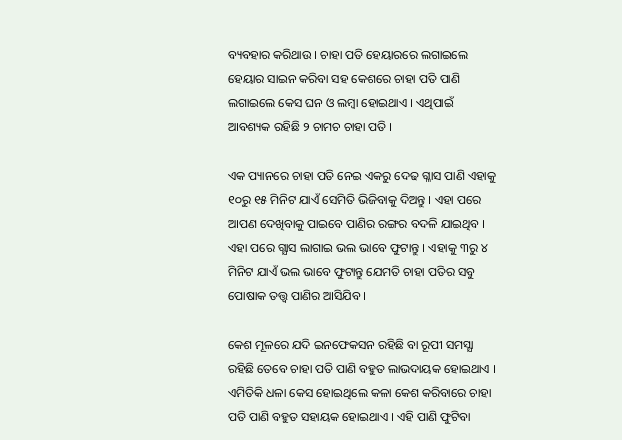ବ୍ୟବହାର କରିଥାଉ । ଚାହା ପତି ହେୟାରରେ ଲଗାଇଲେ ହେୟାର ସାଇନ କରିବା ସହ କେଶରେ ଚାହା ପତି ପାଣି ଲଗାଇଲେ କେସ ଘନ ଓ ଲମ୍ବା ହୋଇଥାଏ । ଏଥିପାଇଁ ଆବଶ୍ୟକ ରହିଛି ୨ ଚାମଚ ଚାହା ପତି ।

ଏକ ପ୍ୟାନରେ ଚାହା ପତି ନେଇ ଏକରୁ ଦେଢ ଗ୍ଳାସ ପାଣି ଏହାକୁ ୧୦ରୁ ୧୫ ମିନିଟ ଯାଏଁ ସେମିତି ଭିଜିବାକୁ ଦିଅନ୍ତୁ । ଏହା ପରେ ଆପଣ ଦେଖିବାକୁ ପାଇବେ ପାଣିର ରଙ୍ଗର ବଦଳି ଯାଇଥିବ । ଏହା ପରେ ଗ୍ଯାସ ଲାଗାଇ ଭଲ ଭାବେ ଫୁଟାନ୍ତୁ । ଏହାକୁ ୩ରୁ ୪ ମିନିଟ ଯାଏଁ ଭଲ ଭାବେ ଫୁଟାନ୍ତୁ ଯେମତି ଚାହା ପତିର ସବୁ ପୋଷାକ ତତ୍ତ୍ଵ ପାଣିର ଆସିଯିବ ।

କେଶ ମୂଳରେ ଯଦି ଇନଫେକସନ ରହିଛି ବା ରୂପୀ ସମସ୍ଯା ରହିଛି ତେବେ ଚାହା ପତି ପାଣି ବହୁତ ଲାଭଦାୟକ ହୋଇଥାଏ । ଏମିତିକି ଧଳା କେସ ହୋଇଥିଲେ କଳା କେଶ କରିବାରେ ଚାହା ପତି ପାଣି ବହୁତ ସହାୟକ ହୋଇଥାଏ । ଏହି ପାଣି ଫୁଟିବା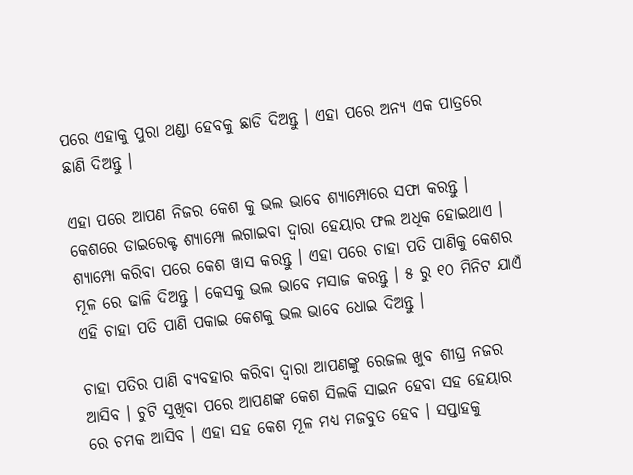ପରେ ଏହାକୁ ପୁରା ଥଣ୍ଡା ହେବକୁ ଛାଡି ଦିଅନ୍ତୁ । ଏହା ପରେ ଅନ୍ୟ ଏକ ପାତ୍ରରେ ଛାଣି ଦିଅନ୍ତୁ ।

ଏହା ପରେ ଆପଣ ନିଜର କେଶ କୁ ଭଲ ଭାବେ ଶ୍ୟାମ୍ପୋରେ ସଫା କରନ୍ତୁ । କେଶରେ ଡାଇରେକ୍ଟ ଶ୍ୟାମ୍ପୋ ଲଗାଇବା ଦ୍ଵାରା ହେୟାର ଫଲ ଅଧିକ ହୋଇଥାଏ । ଶ୍ୟାମ୍ପୋ କରିବା ପରେ କେଶ ୱାସ କରନ୍ତୁ । ଏହା ପରେ ଚାହା ପତି ପାଣିକୁ କେଶର ମୂଳ ରେ ଢାଳି ଦିଅନ୍ତୁ । କେସକୁ ଭଲ ଭାବେ ମସାଜ କରନ୍ତୁ । ୫ ରୁ ୧୦ ମିନିଟ ଯାଏଁ ଏହି ଚାହା ପତି ପାଣି ପକାଇ କେଶକୁ ଭଲ ଭାବେ ଧୋଇ ଦିଅନ୍ତୁ ।

ଚାହା ପତିର ପାଣି ବ୍ୟବହାର କରିବା ଦ୍ଵାରା ଆପଣଙ୍କୁ ରେଜଲ ଖୁବ ଶୀଘ୍ର ନଜର ଆସିବ । ଚୁଟି ସୁଖିବା ପରେ ଆପଣଙ୍କ କେଶ ସିଲକି ସାଇନ ହେବା ସହ ହେୟାର ରେ ଚମକ ଆସିବ । ଏହା ସହ କେଶ ମୂଳ ମଧ୍ୟ ମଜବୁତ ହେବ । ସପ୍ତାହକୁ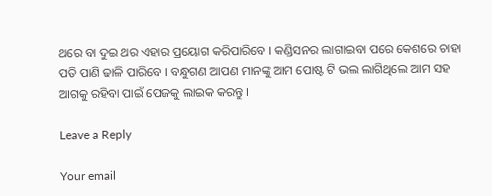ଥରେ ବା ଦୁଇ ଥର ଏହାର ପ୍ରୟୋଗ କରିପାରିବେ । କଣ୍ଡିସନର ଲାଗାଇବା ପରେ କେଶରେ ଚାହା ପତି ପାଣି ଢାଳି ପାରିବେ । ବନ୍ଧୁଗଣ ଆପଣ ମାନଙ୍କୁ ଆମ ପୋଷ୍ଟ ଟି ଭଲ ଲାଗିଥିଲେ ଆମ ସହ ଆଗକୁ ରହିବା ପାଇଁ ପେଜକୁ ଲାଇକ କରନ୍ତୁ ।

Leave a Reply

Your email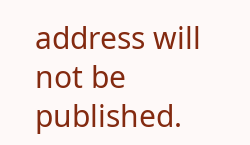address will not be published.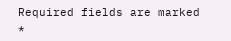Required fields are marked *